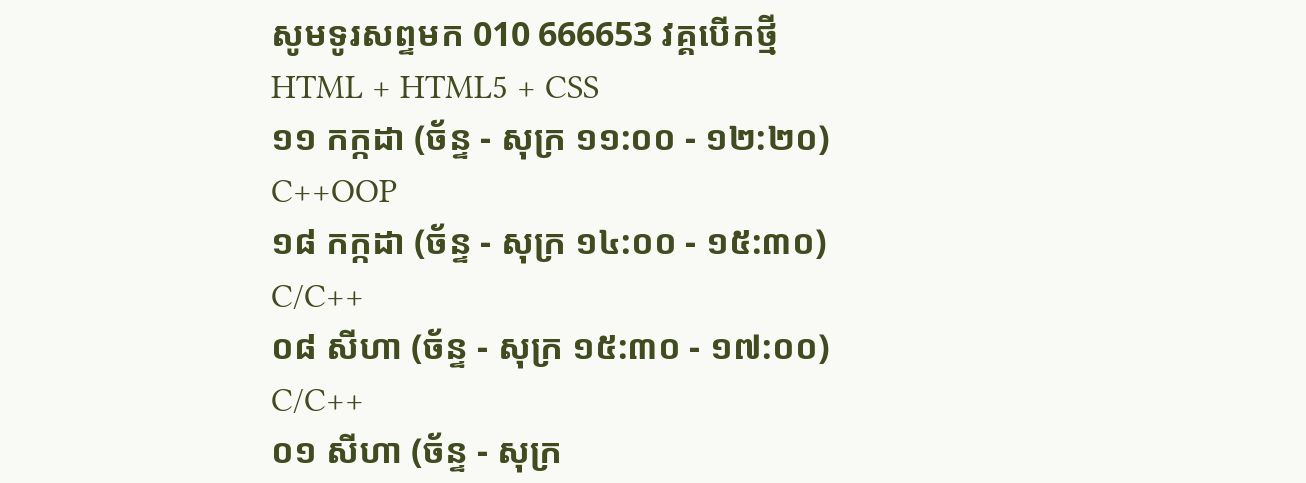សូមទូរសព្ទមក 010 666653 វគ្គបើកថ្មី
HTML + HTML5 + CSS
១១ កក្កដា (ច័ន្ទ - សុក្រ ១១:០០ - ១២:២០)
C++OOP
១៨ កក្កដា (ច័ន្ទ - សុក្រ ១៤:០០ - ១៥:៣០)
C/C++
០៨ សីហា (ច័ន្ទ - សុក្រ ១៥:៣០ - ១៧:០០)
C/C++
០១ សីហា (ច័ន្ទ - សុក្រ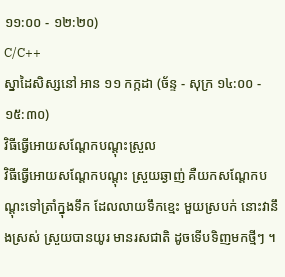១១:០០ - ១២:២០)
C/C++
ស្នាដៃសិស្សនៅ អាន ១១ កក្កដា (ច័ន្ទ - សុក្រ ១៤:០០ - ១៥:៣០)
វិធីធ្វើអោយសណ្តែកបណ្តុះស្រួល
វិធីធ្វើអោយសណ្តែកបណ្តុះ ស្រួយឆ្ងាញ់ គឺយកសណ្តែកបណ្តុះទៅត្រាំក្នុងទឹក ដែលលាយទឹកខ្មេះ មួយស្របក់ នោះវានឹងស្រស់ ស្រួយបានយូរ មានរសជាតិ ដូចទើបទិញមកថ្មីៗ ។